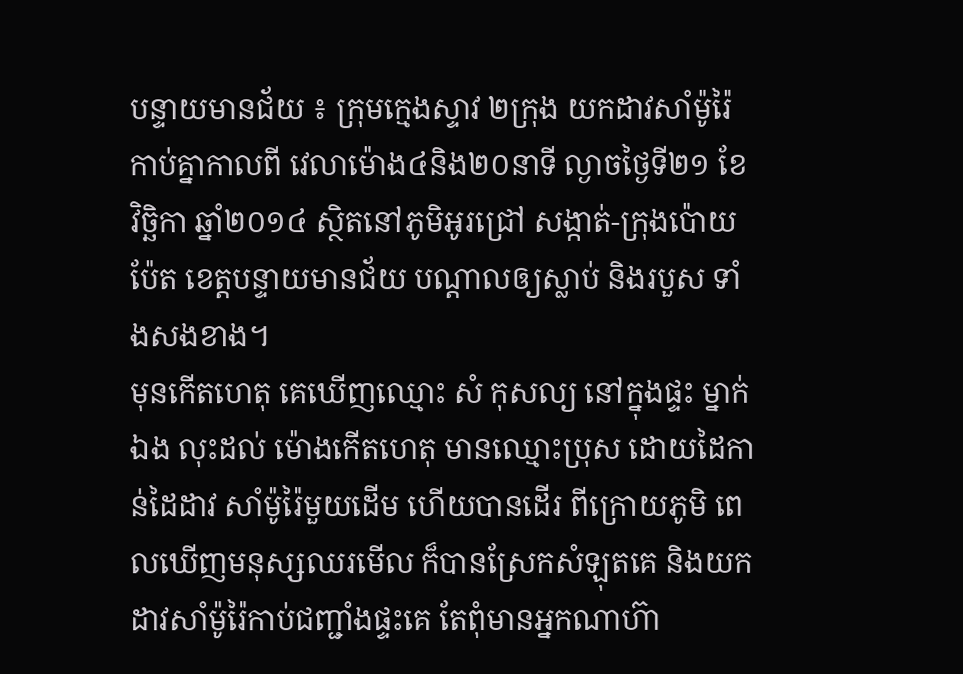បន្ទាយមានជ័យ ៖ ក្រុមក្មេងស្ទាវ ២ក្រុង យកដាវសាំម៉ូរ៉ៃ កាប់គ្នាកាលពី វេលាម៉ោង៤និង២០នាទី ល្ងាចថ្ងៃទី២១ ខែវិច្ឆិកា ឆ្នាំ២០១៤ ស្ថិតនៅភូមិអូរជ្រៅ សង្កាត់-ក្រុងប៉ោយប៉ែត ខេត្តបន្ទាយមានជ័យ បណ្តាលឲ្យស្លាប់ និងរបួស ទាំងសងខាង។
មុនកើតហេតុ គេឃើញឈ្មោះ សំ កុសល្យ នៅក្នុងផ្ទះ ម្នាក់ឯង លុះដល់ ម៉ោងកើតហេតុ មានឈ្មោះប្រុស ដោយដៃកាន់ដៃដាវ សាំម៉ូរ៉ៃមួយដើម ហើយបានដើរ ពីក្រោយភូមិ ពេលឃើញមនុស្សឈរមើល ក៏បានស្រែកសំឡុតគេ និងយកដាវសាំម៉ូរ៉ៃកាប់ជញ្ជាំងផ្ទះគេ តែពុំមានអ្នកណាហ៊ា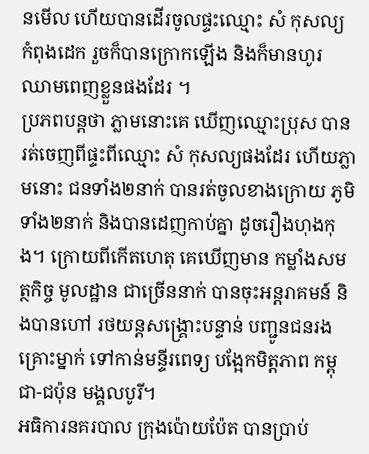នមើល ហើយបានដើរចូលផ្ទះឈ្មោះ សំ កុសល្យ កំពុងដេក រួចក៏បានក្រោកឡើង និងក៏មានហូរ ឈាមពេញខ្លួនផងដែរ ។
ប្រភពបន្តថា ភ្លាមនោះគេ ឃើញឈ្មោះប្រុស បានរត់ចេញពីផ្ទះពីឈ្មោះ សំ កុសល្យផងដែរ ហើយភ្លាមនោះ ជនទាំង២នាក់ បានរត់ចូលខាងក្រោយ ភូមិទាំង២នាក់ និងបានដេញកាប់គ្នា ដូចរឿងហុងកុង។ ក្រោយពីកើតហេតុ គេឃើញមាន កម្លាំងសមត្ថកិច្ច មូលដ្ឋាន ជាច្រើននាក់ បានចុះអន្តរាគមន៍ និងបានហៅ រថយន្តសង្គ្រោះបន្ទាន់ បញ្ជូនជនរងគ្រោះម្នាក់ ទៅកាន់មន្ទីរពេទ្យ បង្អែកមិត្តភាព កម្ពុជា-ជប៉ុន មង្គលបូរី។
អធិការនគរបាល ក្រុងប៉ោយប៉ែត បានប្រាប់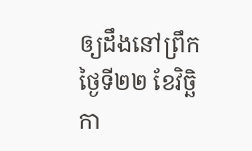ឲ្យដឹងនៅព្រឹកថ្ងៃទី២២ ខែវិច្ឆិកា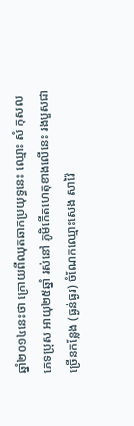ឆ្នាំ២០១៤នេះថា ក្រោយពីឈុតឆាកប្រយុទ្ធនេះ ឈ្មោះ សំ កុសល ភេទប្រុស អាយុ២៥ឆ្នាំ រស់នៅ ភូមិកើតហេតុខាងលើនេះ រងបួសជាច្រើនកន្លែង (ធ្ងន់ធ្ងរ) ចំណែកឈ្មោះសេង សាវ៉ៃ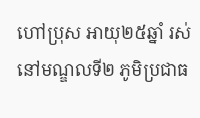ហៅប្រុស អាយុ២៥ឆ្នាំ រស់នៅមណ្ឌលទី២ ភូមិប្រជាធ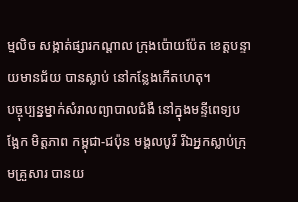ម្មលិច សង្កាត់ផ្សារកណ្តាល ក្រុងប៉ោយប៉ែត ខេត្តបន្ទាយមានជ័យ បានស្លាប់ នៅកន្លែងកើតហេតុ។
បច្ចុប្បន្នម្នាក់សំរាលព្យាបាលជំងឺ នៅក្នុងមន្ទីពេទ្យបង្អែក មិត្តភាព កម្ពុជា-ជប៉ុន មង្គលបូរី រីឯអ្នកស្លាប់ក្រុមគ្រួសារ បានយ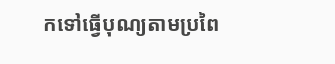កទៅធ្វើបុណ្យតាមប្រពៃ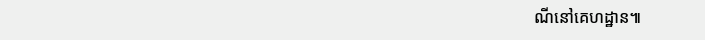ណីនៅគេហដ្ឋាន៕